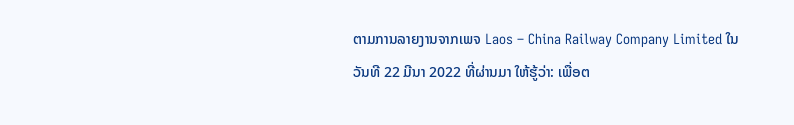ຕາມການລາຍງານຈາກເພຈ Laos – China Railway Company Limited ໃນວັນທີ 22 ມີນາ 2022 ທີ່ຜ່ານມາ ໃຫ້ຮູ້ວ່າ: ເພື່ອຕ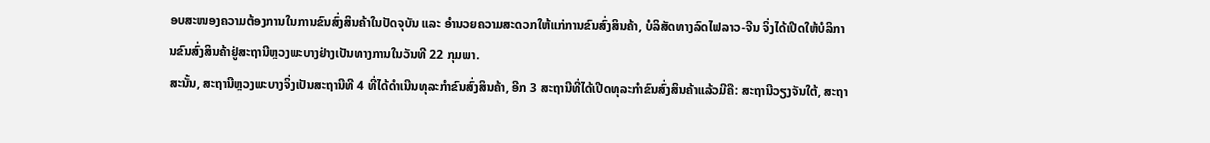ອບສະໜອງຄວາມຕ້ອງການໃນການຂົນສົ່ງສິນຄ້າໃນປັດຈຸບັນ ແລະ ອຳນວຍຄວາມສະດວກໃຫ້ແກ່ການຂົນສົ່ງສິນຄ້າ, ບໍລິສັດທາງລົດໄຟລາວ-ຈີນ ຈິ່ງໄດ້ເປີດໃຫ້ບໍລິການຂົນສົ່ງສິນຄ້າຢູ່ສະຖານີຫຼວງພະບາງຢ່າງເປັນທາງການໃນວັນທີ 22 ກຸມພາ.
ສະນັ້ນ, ສະຖານີຫຼວງພະບາງຈິ່ງເປັນສະຖານີທີ 4 ທີ່ໄດ້ດຳເນີນທຸລະກຳຂົນສົ່ງສິນຄ້າ, ອີກ 3 ສະຖານີທີ່ໄດ້ເປີດທຸລະກຳຂົນສົ່ງສິນຄ້າແລ້ວມີຄື: ສະຖານີວຽງຈັນໃຕ້, ສະຖາ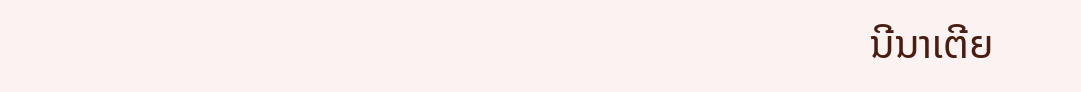ນີນາເຕີຍ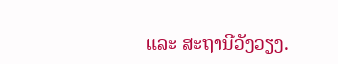ແລະ ສະຖານີວັງວຽງ.